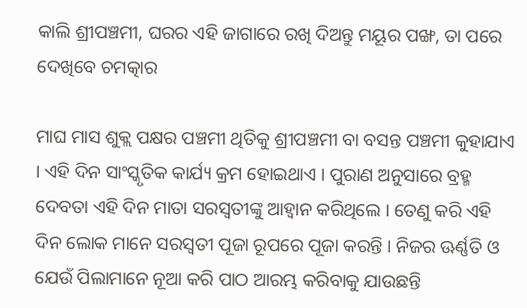କାଲି ଶ୍ରୀପଞ୍ଚମୀ, ଘରର ଏହି ଜାଗାରେ ରଖି ଦିଅନ୍ତୁ ମୟୂର ପଙ୍ଖ, ତା ପରେ ଦେଖିବେ ଚମତ୍କାର

ମାଘ ମାସ ଶୁକ୍ଲ ପକ୍ଷର ପଞ୍ଚମୀ ଥିତିକୁ ଶ୍ରୀପଞ୍ଚମୀ ବା ବସନ୍ତ ପଞ୍ଚମୀ କୁହାଯାଏ । ଏହି ଦିନ ସାଂସ୍କୃତିକ କାର୍ଯ୍ୟ କ୍ରମ ହୋଇଥାଏ । ପୁରାଣ ଅନୁସାରେ ବ୍ରହ୍ମ ଦେବତା ଏହି ଦିନ ମାତା ସରସ୍ଵତୀଙ୍କୁ ଆହ୍ଵାନ କରିଥିଲେ । ତେଣୁ କରି ଏହି ଦିନ ଲୋକ ମାନେ ସରସ୍ଵତୀ ପୂଜା ରୂପରେ ପୂଜା କରନ୍ତି । ନିଜର ଊର୍ଣ୍ଣତି ଓ ଯେଉଁ ପିଲାମାନେ ନୂଆ କରି ପାଠ ଆରମ୍ଭ କରିବାକୁ ଯାଉଛନ୍ତି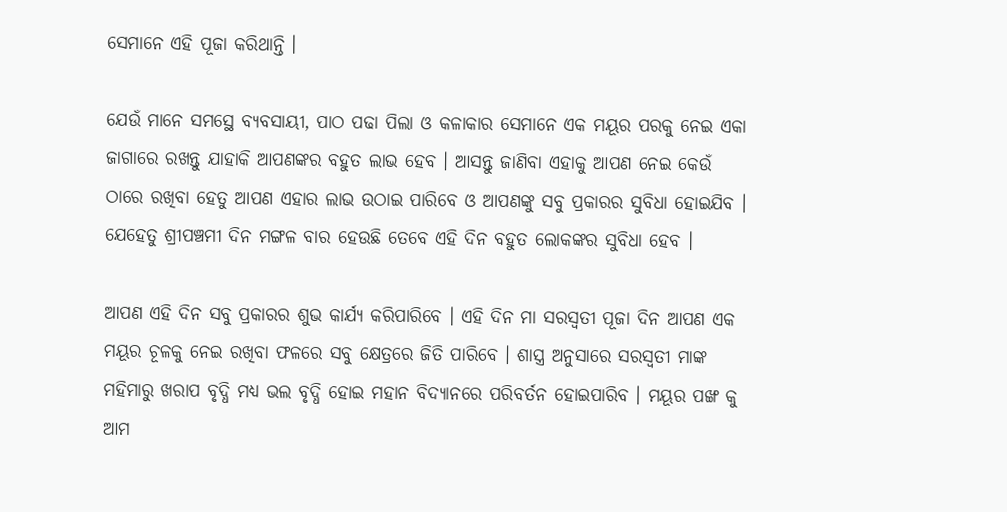ସେମାନେ ଏହି ପୂଜା କରିଥାନ୍ତି ।

ଯେଉଁ ମାନେ ସମସ୍ଥେ ବ୍ୟବସାୟୀ, ପାଠ ପଢା ପିଲା ଓ କଳାକାର ସେମାନେ ଏକ ମୟୂର ପରକୁ ନେଇ ଏକା ଜାଗାରେ ରଖନ୍ତୁ ଯାହାକି ଆପଣଙ୍କର ବହୁତ ଲାଭ ହେବ । ଆସନ୍ତୁ ଜାଣିବା ଏହାକୁ ଆପଣ ନେଇ କେଉଁ ଠାରେ ରଖିବା ହେତୁ ଆପଣ ଏହାର ଲାଭ ଉଠାଇ ପାରିବେ ଓ ଆପଣଙ୍କୁ ସବୁ ପ୍ରକାରର ସୁବିଧା ହୋଇଯିବ । ଯେହେତୁ ଶ୍ରୀପଞ୍ଚମୀ ଦିନ ମଙ୍ଗଳ ବାର ହେଉଛି ତେବେ ଏହି ଦିନ ବହୁତ ଲୋକଙ୍କର ସୁବିଧା ହେବ ।

ଆପଣ ଏହି ଦିନ ସବୁ ପ୍ରକାରର ଶୁଭ କାର୍ଯ୍ୟ କରିପାରିବେ । ଏହି ଦିନ ମା ସରସ୍ଵତୀ ପୂଜା ଦିନ ଆପଣ ଏକ ମୟୂର ଚୂଳକୁ ନେଇ ରଖିବା ଫଳରେ ସବୁ କ୍ଷେତ୍ରରେ ଜିତି ପାରିବେ । ଶାସ୍ତ୍ର ଅନୁସାରେ ସରସ୍ଵତୀ ମାଙ୍କ ମହିମାରୁ ଖରାପ ବୃଦ୍ଧି ମଧ୍ୟ ଭଲ ବୃଦ୍ଧି ହୋଇ ମହାନ ବିଦ୍ୟାନରେ ପରିବର୍ତନ ହୋଇପାରିବ । ମୟୂର ପଙ୍ଖ କୁ ଆମ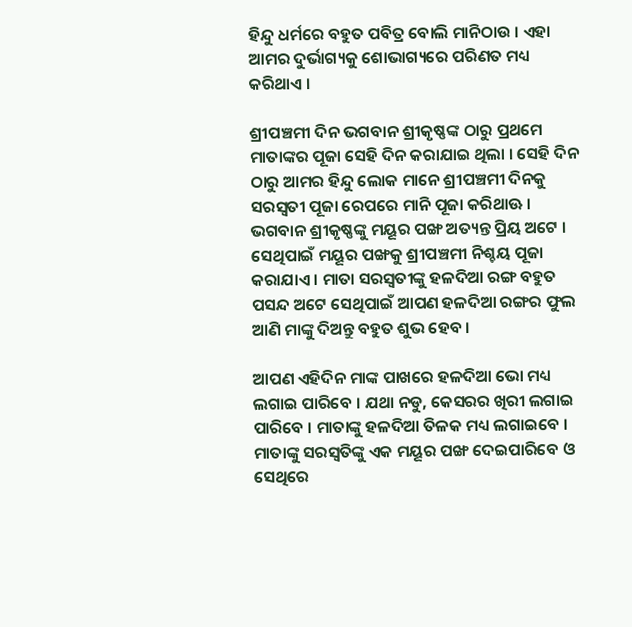ହିନ୍ଦୁ ଧର୍ମରେ ବହୁତ ପବିତ୍ର ବୋଲି ମାନିଠାଉ । ଏହା ଆମର ଦୁର୍ଭାଗ୍ୟକୁ ଶୋଭାଗ୍ୟରେ ପରିଣତ ମଧ୍ୟ କରିଥାଏ ।

ଶ୍ରୀପଞ୍ଚମୀ ଦିନ ଭଗବାନ ଶ୍ରୀକୃଷ୍ଣଙ୍କ ଠାରୁ ପ୍ରଥମେ ମାତାଙ୍କର ପୂଜା ସେହି ଦିନ କରାଯାଇ ଥିଲା । ସେହି ଦିନ ଠାରୁ ଆମର ହିନ୍ଦୁ ଲୋକ ମାନେ ଶ୍ରୀପଞ୍ଚମୀ ଦିନକୁ ସରସ୍ଵତୀ ପୂଜା ରେପରେ ମାନି ପୂଜା କରିଥାଊ । ଭଗବାନ ଶ୍ରୀକୃଷ୍ଣଙ୍କୁ ମୟୂର ପଙ୍ଖ ଅତ୍ୟନ୍ତ ପ୍ରିୟ ଅଟେ । ସେଥିପାଇଁ ମୟୂର ପଙ୍ଖକୁ ଶ୍ରୀପଞ୍ଚମୀ ନିଶ୍ଚୟ ପୂଜା କରାଯାଏ । ମାତା ସରସ୍ଵତୀଙ୍କୁ ହଳଦିଆ ରଙ୍ଗ ବହୁତ ପସନ୍ଦ ଅଟେ ସେଥିପାଇଁ ଆପଣ ହଳଦିଆ ରଙ୍ଗର ଫୁଲ ଆଣି ମାଙ୍କୁ ଦିଅନ୍ତୁ ବହୁତ ଶୁଭ ହେବ ।

ଆପଣ ଏହିଦିନ ମାଙ୍କ ପାଖରେ ହଳଦିଆ ଭୋ ମଧ୍ୟ ଲଗାଇ ପାରିବେ । ଯଥା ନଡୁ, କେସରର ଖିରୀ ଲଗାଇ ପାରିବେ । ମାତାଙ୍କୁ ହଳଦିଆ ତିଳକ ମଧ୍ୟ ଲଗାଇବେ । ମାତାଙ୍କୁ ସରସ୍ଵତିଙ୍କୁ ଏକ ମୟୂର ପଙ୍ଖ ଦେଇପାରିବେ ଓ ସେଥିରେ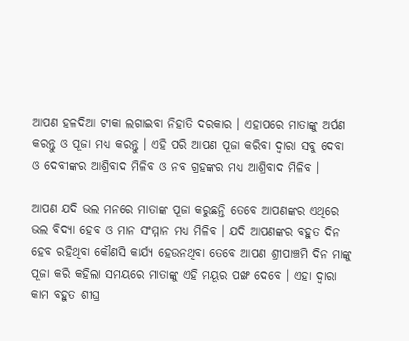ଆପଣ ହଳଦିଆ ଟୀକା ଲଗାଇବା ନିହାତି ଦରକାର । ଏହାପରେ ମାତାଙ୍କୁ ଅର୍ପଣ କରନ୍ତୁ ଓ ପୂଜା ମଧ୍ୟ କରନ୍ତୁ । ଏହି ପରି ଆପଣ ପୂଜା କରିବା ଦ୍ଵାରା ସବୁ ଦେବା ଓ ଦେବୀଙ୍କର ଆଶ୍ରିବାଦ ମିଳିବ ଓ ନବ ଗ୍ରହଙ୍କର ମଧ୍ୟ ଆଶ୍ରିବାଦ ମିଳିବ ।

ଆପଣ ଯଦି ଭଲ ମନରେ ମାତାଙ୍କ ପୂଜା କରୁଛନ୍ତି ତେବେ ଆପଣଙ୍କର ଏଥିରେ ଭଲ ବିଦ୍ୟା ହେବ ଓ ମାନ ସଂମ୍ମାନ ମଧ୍ୟ ମିଳିବ । ଯଦି ଆପଣଙ୍କର ବହୁତ ଦିନ ହେବ ରହିଥିବା କୌଣସି କାର୍ଯ୍ୟ ହେଉନଥିବା ତେବେ ଆପଣ ଶ୍ରୀପାଞ୍ଚମି ଦିନ ମାଙ୍କୁ ପୂଜା କରି କହିଲା ସମୟରେ ମାତାଙ୍କୁ ଏହି ମୟୂର ପଙ୍ଖ ଦେବେ । ଏହା ଦ୍ଵାରା କାମ ବହୁତ ଶୀଘ୍ର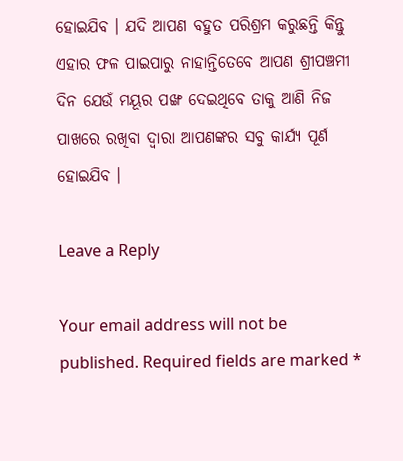ହୋଇଯିବ । ଯଦି ଆପଣ ବହୁତ ପରିଶ୍ରମ କରୁଛନ୍ତି କିନ୍ତୁ ଏହାର ଫଳ ପାଇପାରୁ ନାହାନ୍ତିତେବେ ଆପଣ ଶ୍ରୀପଞ୍ଚମୀ ଦିନ ଯେଉଁ ମୟୂର ପଙ୍ଖ ଦେଇଥିବେ ତାକୁ ଆଣି ନିଜ ପାଖରେ ରଖିବା ଦ୍ଵାରା ଆପଣଙ୍କର ସବୁ କାର୍ଯ୍ୟ ପୂର୍ଣ ହୋଇଯିବ ।

Leave a Reply

Your email address will not be published. Required fields are marked *